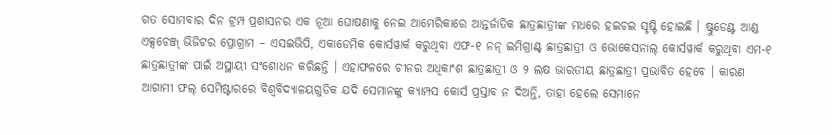ଗତ ସୋମବାର ଦିନ ଟ୍ରମ୍ପ ପ୍ରଶାସନର ଏକ ନୂଆ ଘୋଷଣାକୁ ନେଇ ଆମେରିକାରେ ଆନ୍ତର୍ଜାତିକ ଛାତ୍ରଛାତ୍ରୀଙ୍କ ମଧରେ ହଇଚଇ ସୃଷ୍ଟି ହୋଇଛି । ଷ୍ଟୁଡେଣ୍ଟ ଆଣ୍ଡ ଏକ୍ସଚେଞ୍ଜ୍ ଭିଜିଟର ପ୍ରୋଗ୍ରାମ – ଏସଇଭିପି, ଏକାଡେମିକ କୋର୍ସୱାର୍କ କରୁଥିବା ଏଫ-୧ ନନ୍ ଇମିଗ୍ରାଣ୍ଟ୍ ଛାତ୍ରଛାତ୍ରୀ ଓ ଭୋକେସନାଲ୍ କୋର୍ସୱାର୍କ କରୁଥିବା ଏମ-୧ ଛାତ୍ରଛାତ୍ରୀଙ୍କ ପାଇଁ ଅସ୍ଥାୟୀ ସଂଶୋଧନ କରିଛନ୍ତି । ଏହାଫଳରେ ଚୀନର ଅଧିକାଂଶ ଛାତ୍ରଛାତ୍ରୀ ଓ ୨ ଲକ୍ଷ ଭାରତୀୟ ଛାତ୍ରଛାତ୍ରୀ ପ୍ରଭାବିତ ହେବେ । କାରଣ ଆଗାମୀ ଫଲ୍ ସେମିଷ୍ଟାରରେ ବିଶ୍ବବିଦ୍ୟାଳୟଗୁଡିକ ଯଦି ସେମାନଙ୍କୁ କ୍ୟାମ୍ପସ କୋର୍ସ ପ୍ରସ୍ତାବ ନ ଦିଅନ୍ତି, ତାହା ହେଲେ ସେମାନେ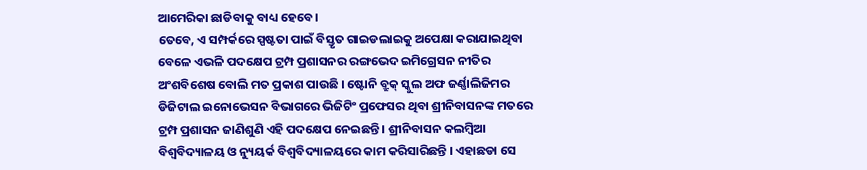ଆମେରିକା ଛାଡିବାକୁ ବାଧ୍ୟ ହେବେ ।
ତେବେ, ଏ ସମ୍ପର୍କରେ ସ୍ପଷ୍ଟତା ପାଇଁ ବିସ୍ତୃତ ଗାଇଡଲାଇକୁ ଅପେକ୍ଷା କରାଯାଇଥିବା ବେଳେ ଏଭଳି ପଦକ୍ଷେପ ଟ୍ରମ୍ପ ପ୍ରଶାସନର ରଙ୍ଗଭେଦ ଇମିଗ୍ରେସନ ନୀତିର ଅଂଶବିଶେଷ ବୋଲି ମତ ପ୍ରକାଶ ପାଉଛି । ଷ୍ଟୋନି ବ୍ରୁକ୍ ସ୍କୁଲ ଅଫ ଜର୍ଣ୍ଣାଲିଜିମର ଡିଜିଟାଲ ଇନୋଭେସନ ବିଭାଗରେ ଭିଜିଟିଂ ପ୍ରଫେସର ଥିବା ଶ୍ରୀନିବାସନଙ୍କ ମତରେ ଟ୍ରମ୍ପ ପ୍ରଶାସନ ଜାଣିଶୁଣି ଏହି ପଦକ୍ଷେପ ନେଇଛନ୍ତି । ଶ୍ରୀନିବାସନ କଲମ୍ବିଆ ବିଶ୍ବବିଦ୍ୟାଳୟ ଓ ନ୍ୟୁୟର୍କ ବିଶ୍ବବିଦ୍ୟାଳୟରେ କାମ କରିସାରିଛନ୍ତି । ଏହାଛଡା ସେ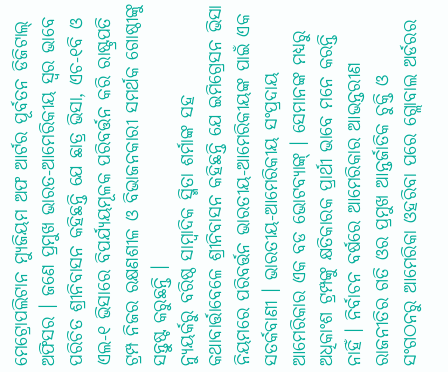ମେଟ୍ରୋପଲିଟାନ ମ୍ୟୁଜିୟମ ଅଫ ଆର୍ଟର ପୂର୍ବତନ ଡିଜିଟାଲ୍ ଅଫିସର । ଜଣେ ପ୍ରମୁଖ ଭାରତ-ଆମେରିକୀୟ ସ୍ବର ଭାବେ ପରିଚିତ ଶ୍ରୀନିବାସନ କହିଛନ୍ତି ଯେ ଛାତ୍ର ଭିସା, ଏଚ-୧ବି ଓ ଏଲ-୧ ଭିସାରେ ବିପର୍ଯ୍ୟୟମୂଳକ ପରିବର୍ତ୍ତନ କରି ରାଷ୍ଟ୍ରପତି ଟ୍ରମ୍ପ ନିଜର ରକ୍ଷଣଶୀଳ ଓ ବିଭାଜନକାରୀ ସମର୍ଥକ ଗୋଷ୍ଠୀଙ୍କୁ ସନ୍ତୁଷ୍ଟ କରୁଛନ୍ତି ।
ନ୍ୟୁୟର୍କରୁ ବରିଷ୍ଠ ସାମ୍ବାଦିକ ସ୍ମିତା ଶର୍ମାଙ୍କ ସହ କଥାବାର୍ତ୍ତାବେଳେ ଶ୍ରୀନିବାସନ କହିଛନ୍ତି ଯେ ଇମିଗ୍ରେସନ ଭିସା ନିୟମରେ ପରିବର୍ତ୍ତନ ଭାରତୀୟ-ଆମେରିକୀୟଙ୍କ ପାଇଁ ଏକ ସତର୍କବାଣୀ । ଭାରତୀୟ-ଆମେରିକୀୟ ସଂପ୍ରଦାୟ ଆମେରିକାର ଏକ ବଡ ଭୋଟବ୍ୟାଙ୍କ୍ । ସେମାନଙ୍କ ମଧ୍ୟରୁ ଅଧିକାଂଶ ଟ୍ରମ୍ପଙ୍କୁ କ୍ଷତିକାରକ ପ୍ରାର୍ଥୀ ଭାବେ ମନେ କରନ୍ତି ନାହିଁ । ନିର୍ବାଚନ ବର୍ଷରେ ଆମେରିକାର ଆଭନ୍ତରୀଣ ରାଜନୀତିର ଗତି ଓର ପ୍ରମୁଖ ଆନ୍ତର୍ଜାତିକ ଚୁକ୍ତି ଓ ସଂଗଠନରୁ ଆମେରିକା ଓହରିବା ପରେ ଗ୍ଲୋବାଲ ଅର୍ଡରର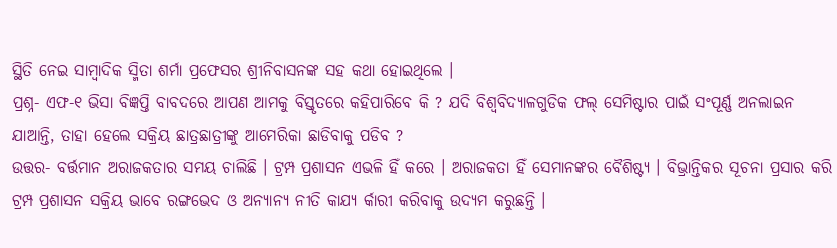ସ୍ଥିତି ନେଇ ସାମ୍ବାଦିକ ସ୍ମିତା ଶର୍ମା ପ୍ରଫେସର ଶ୍ରୀନିବାସନଙ୍କ ସହ କଥା ହୋଇଥିଲେ ।
ପ୍ରଶ୍ନ- ଏଫ-୧ ଭିସା ବିଜ୍ଞପ୍ତି ବାବଦରେ ଆପଣ ଆମକୁ ବିସ୍ତୃତରେ କହିପାରିବେ କି ? ଯଦି ବିଶ୍ବବିଦ୍ୟାଳଗୁଡିକ ଫଲ୍ ସେମିଷ୍ଟାର ପାଇଁ ସଂପୂର୍ଣ୍ଣ ଅନଲାଇନ ଯାଆନ୍ତି, ତାହା ହେଲେ ସକ୍ରିୟ ଛାତ୍ରଛାତ୍ରୀଙ୍କୁ ଆମେରିକା ଛାଡିବାକୁ ପଡିବ ?
ଉତ୍ତର- ବର୍ତ୍ତମାନ ଅରାଜକତାର ସମୟ ଚାଲିଛି । ଟ୍ରମ୍ପ ପ୍ରଶାସନ ଏଭଳି ହିଁ କରେ । ଅରାଜକତା ହିଁ ସେମାନଙ୍କର ବୈଶିଷ୍ଟ୍ୟ । ବିଭ୍ରାନ୍ତିକର ସୂଚନା ପ୍ରସାର କରି ଟ୍ରମ୍ପ ପ୍ରଶାସନ ସକ୍ରିୟ ଭାବେ ରଙ୍ଗଭେଦ ଓ ଅନ୍ୟାନ୍ୟ ନୀତି କାଯ୍ୟ ର୍କାରୀ କରିବାକୁ ଉଦ୍ୟମ କରୁଛନ୍ତି ।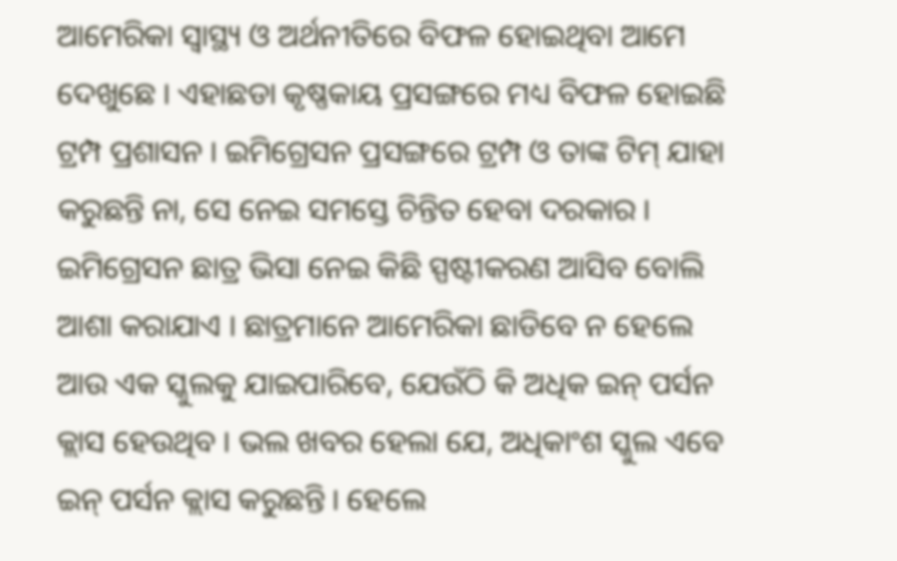ଆମେରିକା ସ୍ବାସ୍ଥ୍ୟ ଓ ଅର୍ଥନୀତିରେ ବିଫଳ ହୋଇଥିବା ଆମେ ଦେଖୁଛେ । ଏହାଛଡା କୃଷ୍ଣକାୟ ପ୍ରସଙ୍ଗରେ ମଧ୍ୟ ବିଫଳ ହୋଇଛି ଟ୍ରମ୍ପ ପ୍ରଶାସନ । ଇମିଗ୍ରେସନ ପ୍ରସଙ୍ଗରେ ଟ୍ରମ୍ପ ଓ ତାଙ୍କ ଟିମ୍ ଯାହା କରୁଛନ୍ତି ନା, ସେ ନେଇ ସମସ୍ତେ ଚିନ୍ତିତ ହେବା ଦରକାର । ଇମିଗ୍ରେସନ ଛାତ୍ର ଭିସା ନେଇ କିଛି ସ୍ପଷ୍ଟୀକରଣ ଆସିବ ବୋଲି ଆଶା କରାଯାଏ । ଛାତ୍ରମାନେ ଆମେରିକା ଛାଡିବେ ନ ହେଲେ ଆଉ ଏକ ସ୍କୁଲକୁ ଯାଇପାରିବେ, ଯେଉଁଠି କି ଅଧିକ ଇନ୍ ପର୍ସନ କ୍ଲାସ ହେଉଥିବ । ଭଲ ଖବର ହେଲା ଯେ, ଅଧିକାଂଶ ସ୍କୁଲ ଏବେ ଇନ୍ ପର୍ସନ କ୍ଲାସ କରୁଛନ୍ତି । ହେଲେ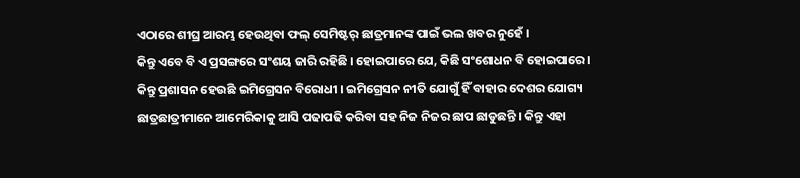ଏଠାରେ ଶୀଘ୍ର ଆରମ୍ଭ ହେଉଥିବା ଫଲ୍ ସେମିଷ୍ଟର୍ ଛାତ୍ରମାନଙ୍କ ପାଇଁ ଭଲ ଖବର ନୁହେଁ ।
କିନ୍ତୁ ଏବେ ବି ଏ ପ୍ରସଙ୍ଗରେ ସଂଶୟ ଜାରି ରହିଛି । ହୋଇପାରେ ଯେ, କିଛି ସଂଶୋଧନ ବି ହୋଇପାରେ । କିନ୍ତୁ ପ୍ରଶାସନ ହେଉଛି ଇମିଗ୍ରେସନ ବିରୋଧୀ । ଇମିଗ୍ରେସନ ନୀତି ଯୋଗୁଁ ହିଁ ବାହାର ଦେଶର ଯୋଗ୍ୟ ଛାତ୍ରଛାତ୍ରୀମାନେ ଆମେରିକାକୁ ଆସି ପଢାପଢି କରିବା ସହ ନିଜ ନିଜର ଛାପ ଛାଡୁଛନ୍ତି । କିନ୍ତୁ ଏହା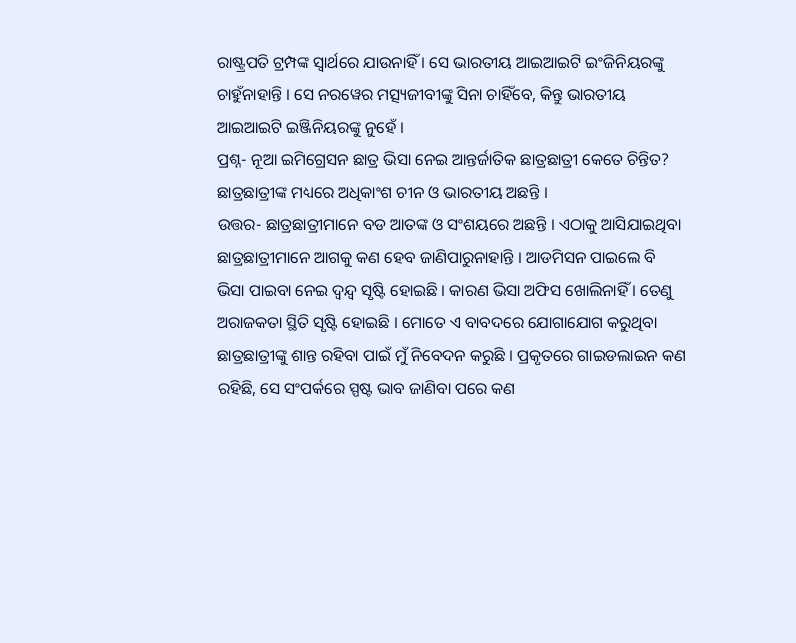ରାଷ୍ଟ୍ରପତି ଟ୍ରମ୍ପଙ୍କ ସ୍ବାର୍ଥରେ ଯାଉନାହିଁ । ସେ ଭାରତୀୟ ଆଇଆଇଟି ଇଂଜିନିୟରଙ୍କୁ ଚାହୁଁନାହାନ୍ତି । ସେ ନରୱେର ମତ୍ସ୍ୟଜୀବୀଙ୍କୁ ସିନା ଚାହିଁବେ, କିନ୍ତୁ ଭାରତୀୟ ଆଇଆଇଟି ଇଞ୍ଜିନିୟରଙ୍କୁ ନୁହେଁ ।
ପ୍ରଶ୍ନ- ନୂଆ ଇମିଗ୍ରେସନ ଛାତ୍ର ଭିସା ନେଇ ଆନ୍ତର୍ଜାତିକ ଛାତ୍ରଛାତ୍ରୀ କେତେ ଚିନ୍ତିତ? ଛାତ୍ରଛାତ୍ରୀଙ୍କ ମଧ୍ୟରେ ଅଧିକାଂଶ ଚୀନ ଓ ଭାରତୀୟ ଅଛନ୍ତି ।
ଉତ୍ତର- ଛାତ୍ରଛାତ୍ରୀମାନେ ବଡ ଆତଙ୍କ ଓ ସଂଶୟରେ ଅଛନ୍ତି । ଏଠାକୁ ଆସିଯାଇଥିବା ଛାତ୍ରଛାତ୍ରୀମାନେ ଆଗକୁ କଣ ହେବ ଜାଣିପାରୁନାହାନ୍ତି । ଆଡମିସନ ପାଇଲେ ବି ଭିସା ପାଇବା ନେଇ ଦ୍ବନ୍ଦ୍ବ ସୃଷ୍ଟି ହୋଇଛି । କାରଣ ଭିସା ଅଫିସ ଖୋଲିନାହିଁ । ତେଣୁ ଅରାଜକତା ସ୍ଥିତି ସୃଷ୍ଟି ହୋଇଛି । ମୋତେ ଏ ବାବଦରେ ଯୋଗାଯୋଗ କରୁଥିବା ଛାତ୍ରଛାତ୍ରୀଙ୍କୁ ଶାନ୍ତ ରହିବା ପାଇଁ ମୁଁ ନିବେଦନ କରୁଛି । ପ୍ରକୃତରେ ଗାଇଡଲାଇନ କଣ ରହିଛି, ସେ ସଂପର୍କରେ ସ୍ପଷ୍ଟ ଭାବ ଜାଣିବା ପରେ କଣ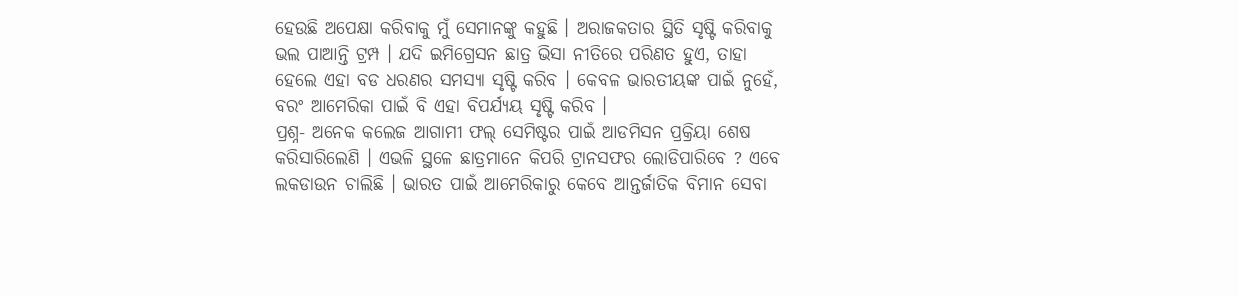ହେଉଛି ଅପେକ୍ଷା କରିବାକୁ ମୁଁ ସେମାନଙ୍କୁ କହୁଛି । ଅରାଜକତାର ସ୍ଥିତି ସୃଷ୍ଟି କରିବାକୁ ଭଲ ପାଆନ୍ତି ଟ୍ରମ୍ପ । ଯଦି ଇମିଗ୍ରେସନ ଛାତ୍ର ଭିସା ନୀତିରେ ପରିଣତ ହୁଏ, ତାହା ହେଲେ ଏହା ବଡ ଧରଣର ସମସ୍ୟା ସୃଷ୍ଟି କରିବ । କେବଳ ଭାରତୀୟଙ୍କ ପାଇଁ ନୁହେଁ, ବରଂ ଆମେରିକା ପାଇଁ ବି ଏହା ବିପର୍ଯ୍ୟୟ ସୃଷ୍ଟି କରିବ ।
ପ୍ରଶ୍ନ- ଅନେକ କଲେଜ ଆଗାମୀ ଫଲ୍ ସେମିଷ୍ଟର ପାଇଁ ଆଡମିସନ ପ୍ରକ୍ରିୟା ଶେଷ କରିସାରିଲେଣି । ଏଭଳି ସ୍ଥଳେ ଛାତ୍ରମାନେ କିପରି ଟ୍ରାନସଫର ଲୋଡିପାରିବେ ? ଏବେ ଲକଡାଉନ ଚାଲିଛି । ଭାରତ ପାଇଁ ଆମେରିକାରୁ କେବେ ଆନ୍ତର୍ଜାତିକ ବିମାନ ସେବା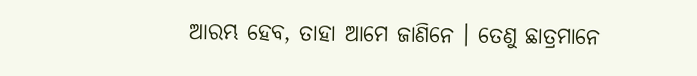ଆରମ୍ଭ ହେବ, ତାହା ଆମେ ଜାଣିନେ । ତେଣୁ ଛାତ୍ରମାନେ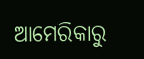ଆମେରିକାରୁ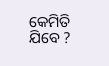କେମିତି ଯିବେ ?